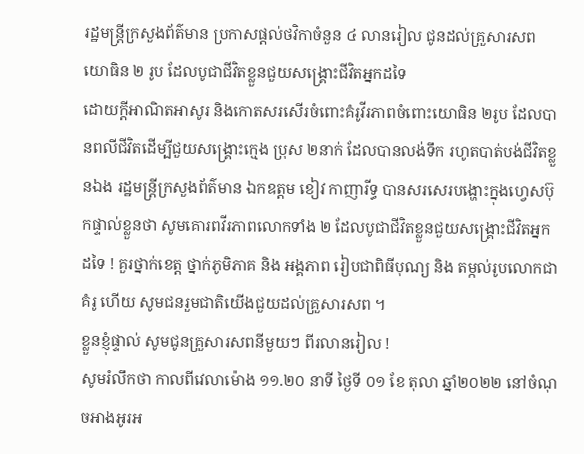រដ្ឋមន្ត្រីក្រសួងព័ត៌មាន ប្រកាសផ្តល់ថវិកាចំនួន ៤ លានរៀល ជូនដល់គ្រួសារសព យោធិន ២ រូប ដែលបូជាជីវិតខ្លួនជួយសង្គ្រោះជីវិតអ្នកដទៃ
ដោយក្តីអាណិតអាសូរ និងកោតសរសើរចំពោះគំរូវីរភាពចំពោះយោធិន ២រូប ដែលបានពលីជីវិតដើម្បីជួយសង្គ្រោះក្មេង ប្រុស ២នាក់ ដែលបានលង់ទឹក រហូតបាត់បង់ជីវិតខ្លួនឯង រដ្ឋមន្ត្រីក្រសួងព័ត៌មាន ឯកឧត្តម ខៀវ កាញារីទ្ធ បានសរសេរបង្ហោះក្នុងហ្វេសប៊ុកផ្ទាល់ខ្លួនថា សូមគោរពវីរភាពលោកទាំង ២ ដែលបូជាជីវិតខ្លួនជួយសង្គ្រោះជីវិតអ្នកដទៃ ! គួរថ្នាក់ខេត្ត ថ្នាក់ភូមិភាគ និង អង្គភាព រៀបជាពិធីបុណ្យ និង តម្កល់រូបលោកជាគំរូ ហើយ សូមជនរួមជាតិយើងជួយដល់គ្រួសារសព ។
ខ្លួនខ្ញុំផ្ទាល់ សូមជូនគ្រួសារសពនីមួយៗ ពីរលានរៀល !
សូមរំលឹកថា កាលពីវេលាម៉ោង ១១.២០ នាទី ថ្ងៃទី ០១ ខែ តុលា ឆ្នាំ២០២២ នៅចំណុចអាងអូរអ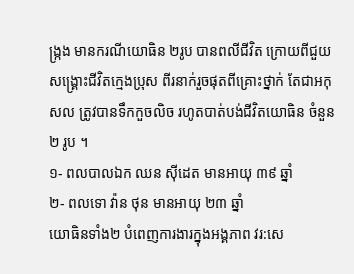ង្ក្រង មានករណីយោធិន ២រូប បានពលីជីវិត ក្រោយពីជួយសង្គ្រោះជីវិតក្មេងប្រុស ពីរនាក់រួចផុតពីគ្រោះថ្នាក់ តែជាអកុសល ត្រូវបានទឹកកួចលិច រហូតបាត់បង់ជីវិតយោធិន ចំនួន ២ រូប ។
១- ពលបាលឯក ឈន សុីដេត មានអាយុ ៣៩ ឆ្នាំ
២- ពលទោ វ៉ាន ថុន មានអាយុ ២៣ ឆ្នាំ
យោធិនទាំង២ បំពេញការងារក្នុងអង្គភាព វរ:សេ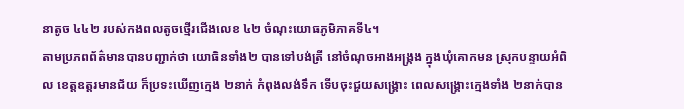នាតូច ៤៤២ របស់កងពលតូចថ្មើរជើងលេខ ៤២ ចំណុះយោធភូមិភាគទី៤។
តាមប្រភពព័ត៌មានបានបញ្ជាក់ថា យោធិនទាំង២ បានទៅបង់ត្រី នៅចំណុចអាងអង្ក្រង ក្នុងឃុំគោកមន ស្រុកបន្ទាយអំពិល ខេត្តឧត្តរមានជ័យ ក៏ប្រទះឃើញក្មេង ២នាក់ កំពុងលង់ទឹក ទើបចុះជួយសង្គ្រោះ ពេលសង្គ្រោះក្មេងទាំង ២នាក់បាន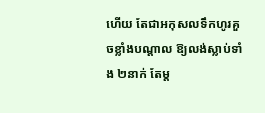ហើយ តែជាអកុសលទឹកហូរគួចខ្លាំងបណ្តាល ឱ្យលង់ស្លាប់ទាំង ២នាក់ តែម្ត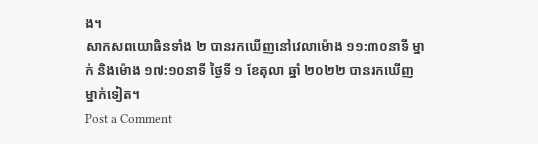ង។
សាកសពយោធិនទាំង ២ បានរកឃើញនៅវេលាម៉ោង ១១:៣០នាទី ម្នាក់ និងម៉ោង ១៧:១០នាទី ថ្ងៃទី ១ ខែតុលា ឆ្នាំ ២០២២ បានរកឃើញម្នាក់ទៀត។
Post a Comment